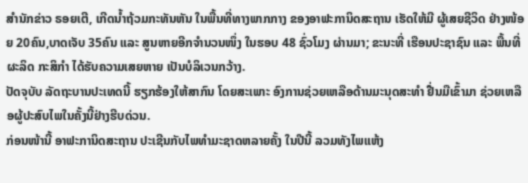ສຳນັກຂ່າວ ຣອຍເຕີ, ເກີດນ້ຳຖ້ວມກະທັນຫັນ ໃນພື້ນທີ່ທາງພາກກາງ ຂອງອາຟະການິດສະຖານ ເຮັດໃຫ້ມີ ຜູ້ເສຍຊີວິດ ຢ່າງໜ້ອຍ 20ຄົນ,ບາດເຈັບ 35ຄົນ ແລະ ສູນຫາຍອີກຈຳນວນໜຶ່ງ ໃນຮອບ 48 ຊົ່ວໂມງ ຜ່ານມາ; ຂະນະທີ່ ເຮືອນປະຊາຊົນ ແລະ ພື້ນທີ່ ຜະລິດ ກະສິກຳ ໄດ້ຮັບຄວາມເສຍຫາຍ ເປັນບໍລິເວນກວ້າງ.
ປັດຈຸບັບ ລັດຖະບານປະເທດນີ້ ຮຽກຮ້ອງໃຫ້ສາກົນ ໂດຍສະເພາະ ອົງການຊ່ວຍເຫລືອດ້ານມະນຸດສະທຳ ຢື່ນມືເຂົ້າມາ ຊ່ວຍເຫລືອຜູ້ປະສົບໄພໃນຄັ້ງນີ້ຢ່າງຮີບດ່ວນ.
ກ່ອນໜ້ານີ້ ອາຟະການິດສະຖານ ປະເຊີນກັບໄພທຳມະຊາດຫລາຍຄັ້ງ ໃນປີນີ້ ລວມທັງໄພແຫ້ງ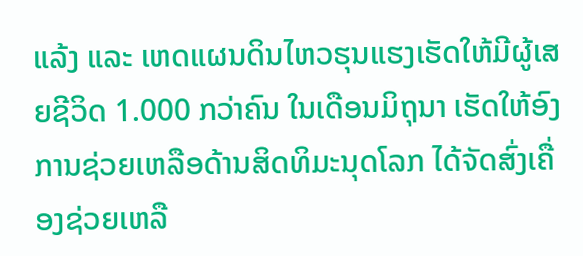ແລ້ງ ແລະ ເຫດແຜນດິນໄຫວຮຸນແຮງເຮັດໃຫ້ມີຜູ້ເສຍຊີວິດ 1.000 ກວ່າຄົນ ໃນເດືອນມິຖຸນາ ເຮັດໃຫ້ອົງການຊ່ວຍເຫລືອດ້ານສິດທິມະນຸດໂລກ ໄດ້ຈັດສົ່ງເຄື່ອງຊ່ວຍເຫລື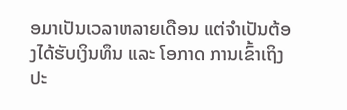ອມາເປັນເວລາຫລາຍເດືອນ ແຕ່ຈຳເປັນຕ້ອງໄດ້ຮັບເງິນທຶນ ແລະ ໂອກາດ ການເຂົ້າເຖິງປະ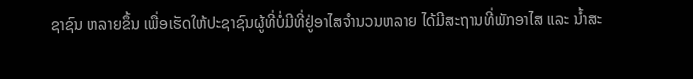ຊາຊົນ ຫລາຍຂຶ້ນ ເພື່ອເຮັດໃຫ້ປະຊາຊົນຜູ້ທີ່ບໍ່ມີທີ່ຢູ່ອາໄສຈຳນວນຫລາຍ ໄດ້ມີສະຖານທີ່ພັກອາໄສ ແລະ ນ້ຳສະ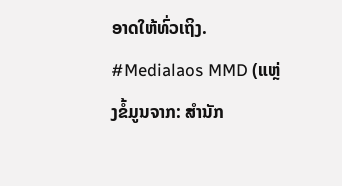ອາດໃຫ້ທົ່ວເຖິງ.
#Medialaos MMD (ແຫຼ່ງຂໍ້ມູນຈາກ: ສຳນັກ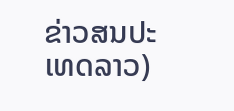ຂ່າວສນປະເທດລາວ)